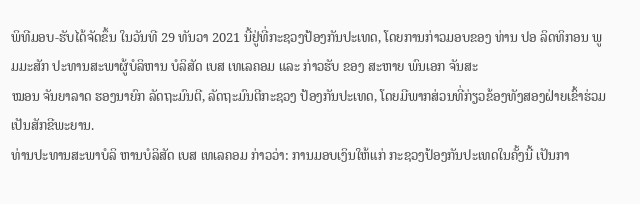ພິທີມອບ-ຮັບໄດ້ຈັດຂຶ້ນ ໃນວັນທີ 29 ທັນວາ 2021 ນີ້ຢູ່ທີ່ກະຊວງປ້ອງກັນປະເທດ, ໂດຍການກ່າວມອບຂອງ ທ່ານ ປອ ລິດທິກອນ ພູມມະສັກ ປະທານສະພາຜູ້ບໍລິຫານ ບໍລິສັດ ເບສ ເທເລຄອມ ແລະ ກ່າວຮັບ ຂອງ ສະຫາຍ ພົນເອກ ຈັນສະ
ໝອນ ຈັນຍາລາດ ຮອງນາຍົກ ລັດຖະມົນຕີ, ລັດຖະມົນຕີກະຊວງ ປ້ອງກັນປະເທດ, ໂດຍມີພາກສ່ວນທີ່ກ່ຽວຂ້ອງທັງສອງຝ່າຍເຂົ້າຮ່ວມເປັນສັກຂີພະຍານ.
ທ່ານປະທານສະພາບໍລິ ຫານບໍລິສັດ ເບສ ເທເລຄອມ ກ່າວວ່າ: ການມອບເງິນໃຫ້ແກ່ ກະຊວງປ້ອງກັນປະເທດໃນຄັ້ງນີ້ ເປັນກາ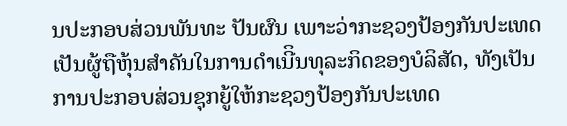ນປະກອບສ່ວນພັນທະ ປັນຜົນ ເພາະວ່າກະຊວງປ້ອງກັນປະເທດເປັນຜູ້ຖືຫຸ້ນສຳຄັນໃນການດຳເນີິນທຸລະກິດຂອງບໍລິສັດ, ທັງເປັນການປະກອບສ່ວນຊຸກຍູ້ໃຫ້ກະຊວງປ້ອງກັນປະເທດ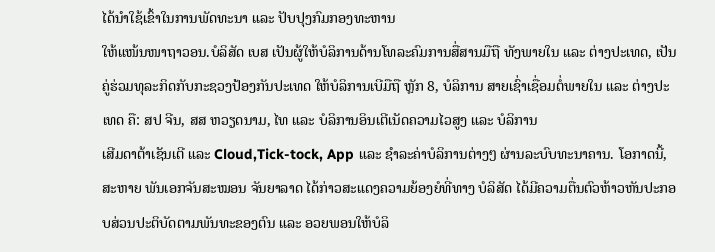ໄດ້ນຳໃຊ້ເຂົ້າໃນການພັດທະນາ ແລະ ປັບປຸງກົມກອງທະຫານ
ໃຫ້ແໜ້ນໜາຖາວອນ.ບໍລິສັດ ເບສ ເປັນຜູ້ໃຫ້ບໍລິການດ້ານໂທລະຄົມການສື່ສານມືຖື ທັງພາຍໃນ ແລະ ຕ່າງປະເທດ, ເປັນຄູ່ຮ່ວມທຸລະກິດກັບກະຊວງປ້ອງກັນປະເທດ ໃຫ້ບໍລິການເບີມືຖື ຫຼັກ 8, ບໍລິການ ສາຍເຊົ່າເຊື່ອມຕໍ່ພາຍໃນ ແລະ ຕ່າງປະເທດ ຄື: ສປ ຈີນ, ສສ ຫວຽດນາມ, ໄທ ແລະ ບໍລິການອິນເຕີເນັດຄວາມໄວສູງ ແລະ ບໍລິການ
ເສີມດາຕ້າເຊັນເຕີ ແລະ Cloud,Tick-tock, App ແລະ ຊຳລະຄ່າບໍລິການຕ່າງໆ ຜ່ານລະບົບທະນາຄານ. ໂອກາດນີ້, ສະຫາຍ ພັນເອກຈັນສະໝອນ ຈັນຍາລາດ ໄດ້ກ່າວສະແດງຄວາມຍ້ອງຍໍທີ່ທາງ ບໍລິສັດ ໄດ້ມີຄວາມຕື່ນຕົວຫ້າວຫັນປະກອບສ່ວນປະຕິບັດຕາມພັນທະຂອງຕົນ ແລະ ອວຍພອນໃຫ້ບໍລິ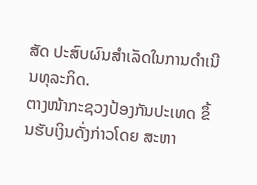ສັດ ປະສົບຜົນສຳເລັດໃນການດຳເນີນທຸລະກິດ.
ຕາງໜ້າກະຊວງປ້ອງກັນປະເທດ ຂຶ້ນຮັບເງິນດັ່ງກ່າວໂດຍ ສະຫາ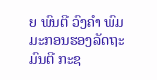ຍ ພົນຕີ ວົງຄຳ ພົມມະກອນຮອງລັດຖະມົນຕີ ກະຊ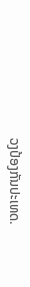ວງປ້ອງກັນປະເທດ.